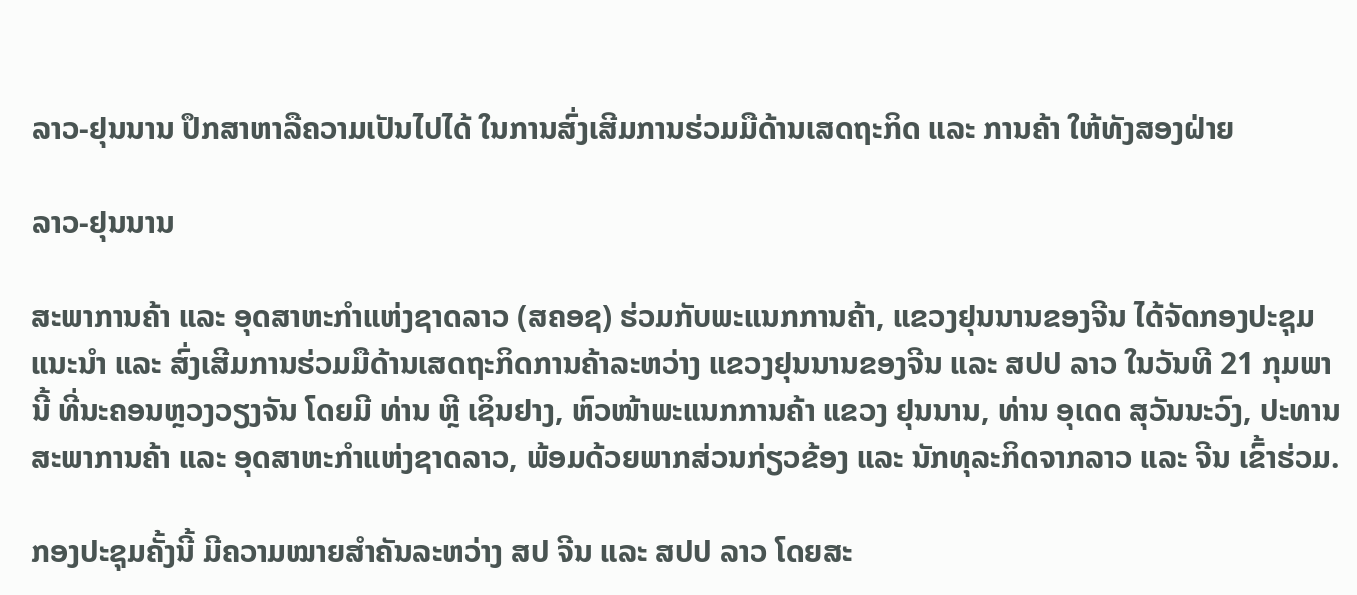ລາວ-ຢຸນນານ ປຶກສາຫາລືຄວາມເປັນໄປໄດ້ ໃນການສົ່ງເສີມການຮ່ວມມືດ້ານເສດຖະກິດ ແລະ ການຄ້າ ໃຫ້ທັງສອງຝ່າຍ

ລາວ-ຢຸນນານ

ສະພາການຄ້າ ແລະ ອຸດສາຫະກໍາແຫ່ງຊາດລາວ (ສຄອຊ) ຮ່ວມກັບພະແນກການຄ້າ, ແຂວງຢຸນນານຂອງຈີນ ໄດ້ຈັດກອງປະຊຸມແນະນໍາ ແລະ ສົ່ງເສີມການຮ່ວມມືດ້ານເສດຖະກິດການຄ້າລະຫວ່າງ ແຂວງຢຸນນານຂອງຈີນ ແລະ ສປປ ລາວ ໃນວັນທີ 21 ກຸມພານີ້ ທີ່ນະຄອນຫຼວງວຽງຈັນ ໂດຍມີ ທ່ານ ຫຼີ ເຊິນຢາງ, ຫົວໜ້າພະແນກການຄ້າ ແຂວງ ຢຸນນານ, ທ່ານ ອຸເດດ ສຸວັນນະວົງ, ປະທານສະພາການຄ້າ ແລະ ອຸດສາຫະກໍາແຫ່ງຊາດລາວ, ພ້ອມດ້ວຍພາກສ່ວນກ່ຽວຂ້ອງ ແລະ ນັກທຸລະກິດຈາກລາວ ແລະ ຈີນ ເຂົ້າຮ່ວມ.

ກອງປະຊຸມຄັ້ງນີ້ ມີຄວາມໝາຍສໍາຄັນລະຫວ່າງ ສປ ຈີນ ແລະ ສປປ ລາວ ໂດຍສະ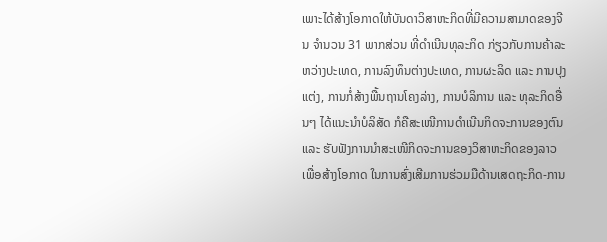ເພາະໄດ້ສ້າງໂອກາດໃຫ້ບັນດາວິສາຫະກິດທີ່ມີຄວາມສາມາດຂອງຈີນ ຈໍານວນ 31 ພາກສ່ວນ ທີ່ດຳເນີນທຸລະກິດ ກ່ຽວກັບການຄ້າລະຫວ່າງປະເທດ, ການລົງທຶນຕ່າງປະເທດ, ການຜະລິດ ແລະ ການປຸງແຕ່ງ, ການກໍ່ສ້າງພື້ນຖານໂຄງລ່າງ, ການບໍລິການ ແລະ ທຸລະກິດອື່ນໆ ໄດ້ແນະນໍາບໍລິສັດ ກໍຄືສະເໜີການດໍາເນີນກິດຈະການຂອງຕົນ ແລະ ຮັບຟັງການນໍາສະເໜີກິດຈະການຂອງວິສາຫະກິດຂອງລາວ ເພື່ອສ້າງໂອກາດ ໃນການສົ່ງເສີມການຮ່ວມມືດ້ານເສດຖະກິດ-ການ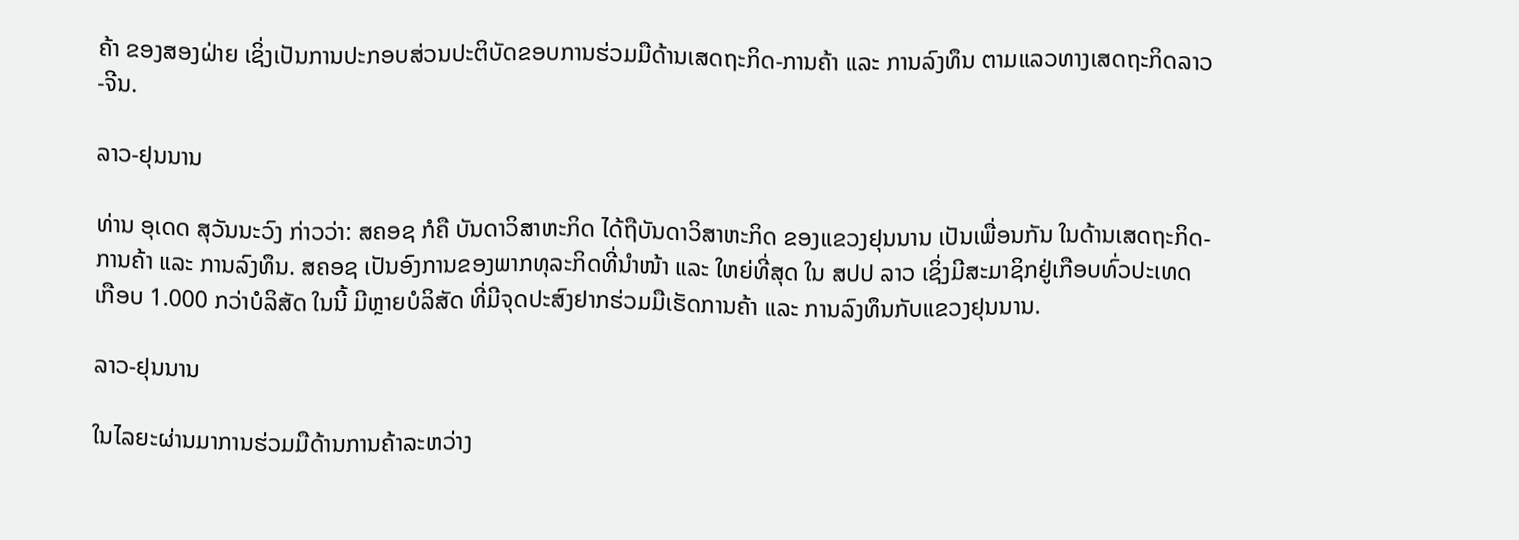ຄ້າ ຂອງສອງຝ່າຍ ເຊິ່ງເປັນການປະກອບສ່ວນປະຕິບັດຂອບການຮ່ວມມືດ້ານເສດຖະກິດ-ການຄ້າ ແລະ ການລົງທຶນ ຕາມແລວທາງເສດຖະກິດລາວ-ຈີນ.

ລາວ-ຢຸນນານ

ທ່ານ ອຸເດດ ສຸວັນນະວົງ ກ່າວວ່າ: ສຄອຊ ກໍຄື ບັນດາວິສາຫະກິດ ໄດ້ຖືບັນດາວິສາຫະກິດ ຂອງແຂວງຢຸນນານ ເປັນເພື່ອນກັນ ໃນດ້ານເສດຖະກິດ-ການຄ້າ ແລະ ການລົງທຶນ. ສຄອຊ ເປັນອົງການຂອງພາກທຸລະກິດທີ່ນໍາໜ້າ ແລະ ໃຫຍ່ທີ່ສຸດ ໃນ ສປປ ລາວ ເຊິ່ງມີສະມາຊິກຢູ່ເກືອບທົ່ວປະເທດ ເກືອບ 1.000 ກວ່າບໍລິສັດ ໃນນີ້ ມີຫຼາຍບໍລິສັດ ທີ່ມີຈຸດປະສົງຢາກຮ່ວມມືເຮັດການຄ້າ ແລະ ການລົງທຶນກັບແຂວງຢຸນນານ.

ລາວ-ຢຸນນານ

ໃນໄລຍະຜ່ານມາການຮ່ວມມືດ້ານການຄ້າລະຫວ່າງ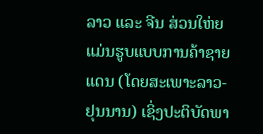ລາວ ແລະ ຈີນ ສ່ວນໃຫ່ຍແມ່ນຮູບແບບການຄ້າຊາຍແດນ (ໂດຍສະເພາະລາວ-ຢຸນນານ) ເຊິ່ງປະຕິບັດພາ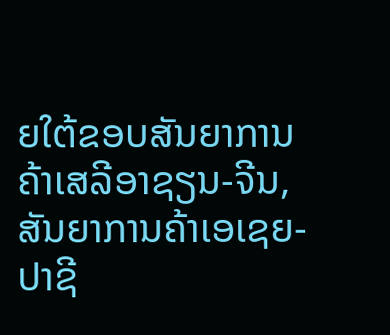ຍໃຕ້ຂອບສັນຍາການຄ້າເສລີອາຊຽນ-ຈີນ, ສັນຍາການຄ້າເອເຊຍ-ປາຊີ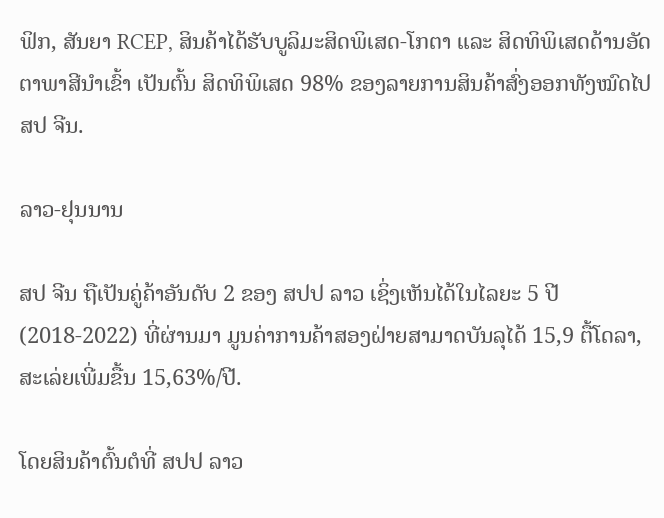ຟິກ, ສັນຍາ RCEP, ສິນຄ້າໄດ້ຮັບບູລິມະສິດພິເສດ-ໂກຕາ ແລະ ສິດທິພິເສດດ້ານອັດຕາພາສີນຳເຂົ້າ ເປັນຕົ້ນ ສິດທິພິເສດ 98% ຂອງລາຍການສິນຄ້າສົ່ງອອກທັງໝົດໄປ ສປ ຈີນ.

ລາວ-ຢຸນນານ

ສປ ຈີນ ຖືເປັນຄູ່ຄ້າອັນດັບ 2 ຂອງ ສປປ ລາວ ເຊິ່ງເຫັນໄດ້ໃນໄລຍະ 5 ປີ (2018-2022) ທີ່ຜ່ານມາ ມູນຄ່າການຄ້າສອງຝ່າຍສາມາດບັນລຸໄດ້ 15,9 ຕື້ໂດລາ, ສະເລ່ຍເພີ່ມຂື້ນ 15,63%/ປີ.

ໂດຍສິນຄ້າຕົ້ນຕໍທີ່ ສປປ ລາວ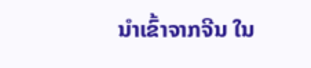ນໍາເຂົ້າຈາກຈີນ ໃນ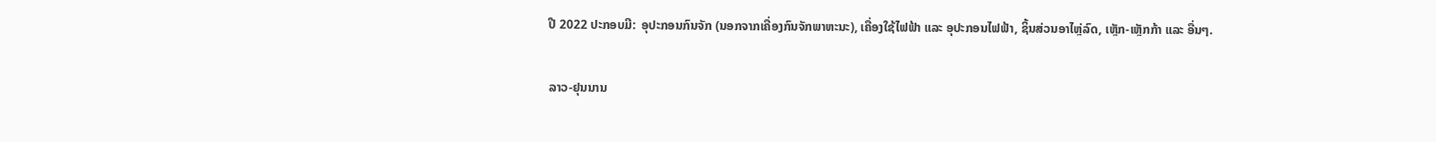ປີ 2022 ປະກອບມີ:  ອຸປະກອນກົນຈັກ (ນອກຈາກເຄື່ອງກົນຈັກພາຫະນະ), ເຄື່ອງໃຊ້ໄຟຟ້າ ແລະ ອຸປະກອນໄຟຟ້າ, ຊິ້ນສ່ວນອາໄຫຼ່ລົດ, ເຫຼັກ-ເຫຼັກກ້າ ແລະ ອື່ນໆ.

ລາວ-ຢຸນນານ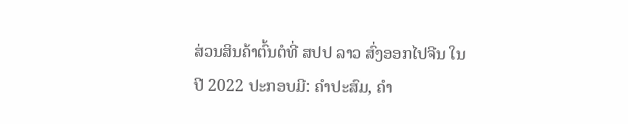ສ່ວນສິນຄ້າຕົ້ນຕໍທີ່ ສປປ ລາວ ສົ່ງອອກໄປຈີນ ໃນປີ 2022 ປະກອບມີ: ຄຳປະສົມ, ຄຳ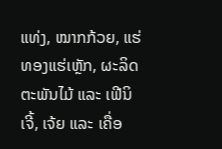ແທ່ງ, ໝາກກ້ວຍ, ແຮ່ທອງແຮ່ເຫຼັກ, ຜະລິດຕະພັນໄມ້ ແລະ ເຟີນິເຈີ້, ເຈ້ຍ ແລະ ເຄື່ອ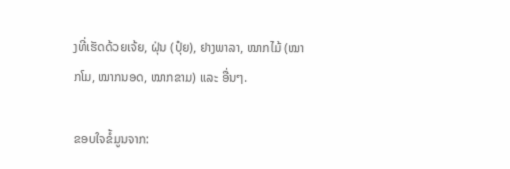ງທີ່ເຮັດດ້ວຍເຈ້ຍ, ຝຸ່ນ (ປຸ໋ຍ), ຢາງພາລາ, ໝາກໄມ້ (ໝາກໂມ, ໝາກນອດ, ໝາກຂາມ) ແລະ ອື່ນໆ.

ຂອບໃຈຂໍ້ມູນຈາກ: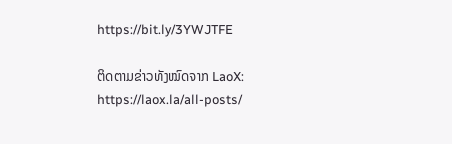https://bit.ly/3YWJTFE

ຕິດຕາມຂ່າວທັງໝົດຈາກ LaoX: https://laox.la/all-posts/